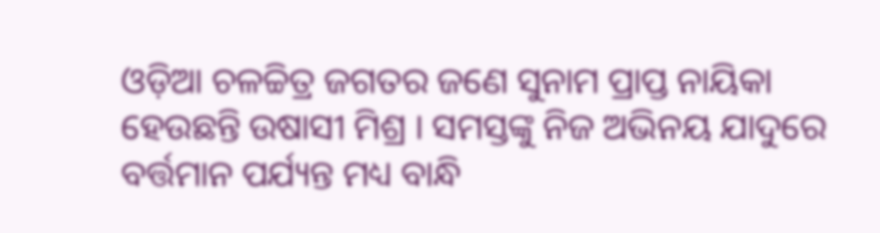ଓଡ଼ିଆ ଚଳଚ୍ଚିତ୍ର ଜଗତର ଜଣେ ସୁନାମ ପ୍ରାପ୍ତ ନାୟିକା ହେଉଛନ୍ତି ଉଷାସୀ ମିଶ୍ର । ସମସ୍ତଙ୍କୁ ନିଜ ଅଭିନୟ ଯାଦୁରେ ବର୍ତ୍ତମାନ ପର୍ଯ୍ୟନ୍ତ ମଧ୍ୟ ବାନ୍ଧି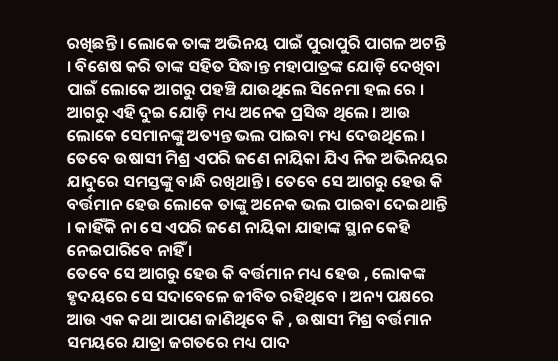ରଖିଛନ୍ତି । ଲୋକେ ତାଙ୍କ ଅଭିନୟ ପାଇଁ ପୁରାପୁରି ପାଗଳ ଅଟନ୍ତି । ବିଶେଷ କରି ତାଙ୍କ ସହିତ ସିଦ୍ଧାନ୍ତ ମହାପାତ୍ରଙ୍କ ଯୋଡ଼ି ଦେଖିବା ପାଇଁ ଲୋକେ ଆଗରୁ ପହଞ୍ଚି ଯାଉଥିଲେ ସିନେମା ହଲ ରେ । ଆଗରୁ ଏହି ଦୁଇ ଯୋଡ଼ି ମଧ୍ୟ ଅନେକ ପ୍ରସିଦ୍ଧ ଥିଲେ । ଆଉ ଲୋକେ ସେମାନଙ୍କୁ ଅତ୍ୟନ୍ତ ଭଲ ପାଇବା ମଧ୍ୟ ଦେଉଥିଲେ । ତେବେ ଉଷାସୀ ମିଶ୍ର ଏପରି ଜଣେ ନାୟିକା ଯିଏ ନିଜ ଅଭିନୟର ଯାଦୁରେ ସମସ୍ତଙ୍କୁ ବାନ୍ଧି ରଖିଥାନ୍ତି । ତେବେ ସେ ଆଗରୁ ହେଉ କି ବର୍ତ୍ତମାନ ହେଉ ଲୋକେ ତାଙ୍କୁ ଅନେକ ଭଲ ପାଇବା ଦେଇଥାନ୍ତି । କାହିଁକି ନା ସେ ଏପରି ଜଣେ ନାୟିକା ଯାହାଙ୍କ ସ୍ଥାନ କେହି ନେଇପାରିବେ ନାହିଁ ।
ତେବେ ସେ ଆଗରୁ ହେଉ କି ବର୍ତ୍ତମାନ ମଧ୍ୟ ହେଉ , ଲୋକଙ୍କ ହୃଦୟରେ ସେ ସଦାବେଳେ ଜୀବିତ ରହିଥିବେ । ଅନ୍ୟ ପକ୍ଷରେ ଆଉ ଏକ କଥା ଆପଣ ଜାଣିଥିବେ କି , ଉଷାସୀ ମିଶ୍ର ବର୍ତ୍ତମାନ ସମୟରେ ଯାତ୍ରା ଜଗତରେ ମଧ୍ୟ ପାଦ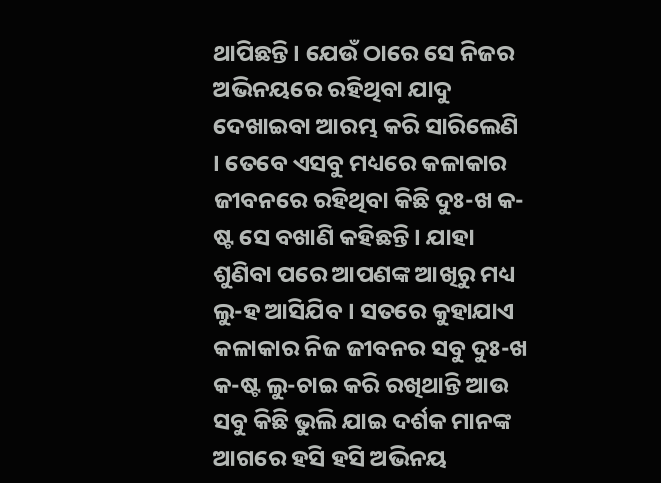ଥାପିଛନ୍ତି । ଯେଉଁ ଠାରେ ସେ ନିଜର ଅଭିନୟରେ ରହିଥିବା ଯାଦୁ ଦେଖାଇବା ଆରମ୍ଭ କରି ସାରିଲେଣି । ତେବେ ଏସବୁ ମଧ୍ୟରେ କଳାକାର ଜୀବନରେ ରହିଥିବା କିଛି ଦୁଃ-ଖ କ-ଷ୍ଟ ସେ ବଖାଣି କହିଛନ୍ତି । ଯାହା ଶୁଣିବା ପରେ ଆପଣଙ୍କ ଆଖିରୁ ମଧ୍ୟ ଲୁ-ହ ଆସିଯିବ । ସତରେ କୁହାଯାଏ କଳାକାର ନିଜ ଜୀବନର ସବୁ ଦୁଃ-ଖ କ-ଷ୍ଟ ଲୁ-ଚାଇ କରି ରଖିଥାନ୍ତି ଆଉ ସବୁ କିଛି ଭୁଲି ଯାଇ ଦର୍ଶକ ମାନଙ୍କ ଆଗରେ ହସି ହସି ଅଭିନୟ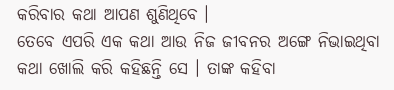କରିବାର କଥା ଆପଣ ଶୁଣିଥିବେ ।
ତେବେ ଏପରି ଏକ କଥା ଆଉ ନିଜ ଜୀବନର ଅଙ୍ଗେ ନିଭାଇଥିବା କଥା ଖୋଲି କରି କହିଛନ୍ତି ସେ । ତାଙ୍କ କହିବା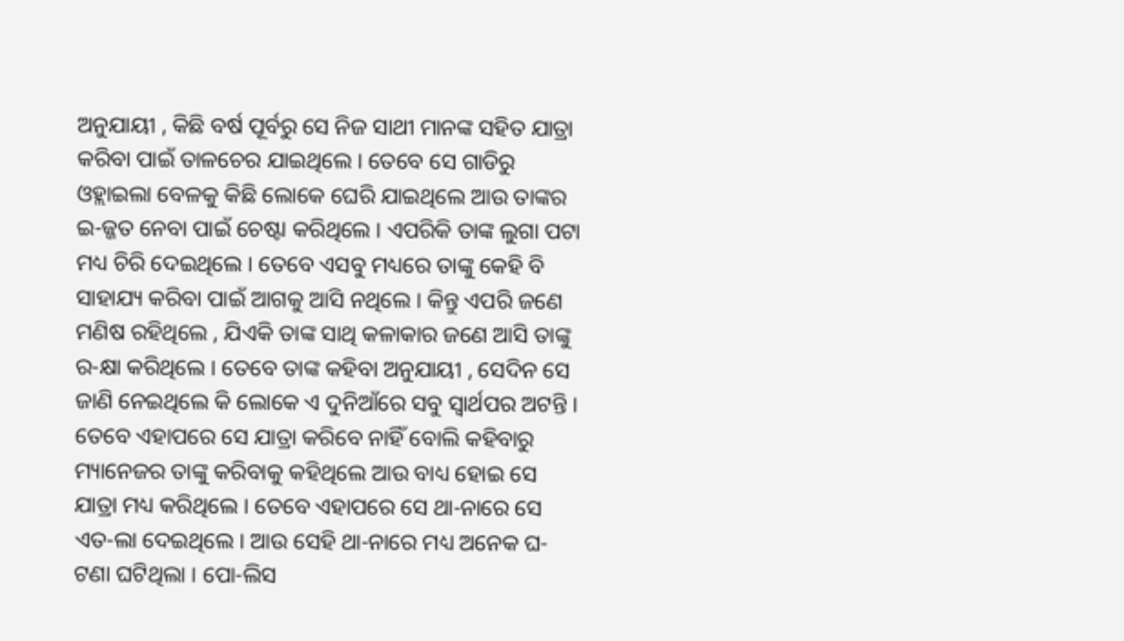ଅନୁଯାୟୀ , କିଛି ବର୍ଷ ପୂର୍ବରୁ ସେ ନିଜ ସାଥୀ ମାନଙ୍କ ସହିତ ଯାତ୍ରା କରିବା ପାଇଁ ତାଳଚେର ଯାଇଥିଲେ । ତେବେ ସେ ଗାଡିରୁ ଓହ୍ଲାଇଲା ବେଳକୁ କିଛି ଲୋକେ ଘେରି ଯାଇଥିଲେ ଆଉ ତାଙ୍କର ଇ-ଜ୍ଜତ ନେବା ପାଇଁ ଚେଷ୍ଟା କରିଥିଲେ । ଏପରିକି ତାଙ୍କ ଲୁଗା ପଟା ମଧ୍ୟ ଚିରି ଦେଇଥିଲେ । ତେବେ ଏସବୁ ମଧ୍ୟରେ ତାଙ୍କୁ କେହି ବି ସାହାଯ୍ୟ କରିବା ପାଇଁ ଆଗକୁ ଆସି ନଥିଲେ । କିନ୍ତୁ ଏପରି ଜଣେ ମଣିଷ ରହିଥିଲେ , ଯିଏକି ତାଙ୍କ ସାଥି କଳାକାର ଜଣେ ଆସି ତାଙ୍କୁ ର-କ୍ଷା କରିଥିଲେ । ତେବେ ତାଙ୍କ କହିବା ଅନୁଯାୟୀ , ସେଦିନ ସେ ଜାଣି ନେଇଥିଲେ କି ଲୋକେ ଏ ଦୁନିଆଁରେ ସବୁ ସ୍ୱାର୍ଥପର ଅଟନ୍ତି ।
ତେବେ ଏହାପରେ ସେ ଯାତ୍ରା କରିବେ ନାହିଁ ବୋଲି କହିବାରୁ ମ୍ୟାନେଜର ତାଙ୍କୁ କରିବାକୁ କହିଥିଲେ ଆଉ ବାଧ୍ୟ ହୋଇ ସେ ଯାତ୍ରା ମଧ୍ୟ କରିଥିଲେ । ତେବେ ଏହାପରେ ସେ ଥା-ନାରେ ସେ ଏତ-ଲା ଦେଇଥିଲେ । ଆଉ ସେହି ଥା-ନାରେ ମଧ୍ୟ ଅନେକ ଘ-ଟଣା ଘଟିଥିଲା । ପୋ-ଲିସ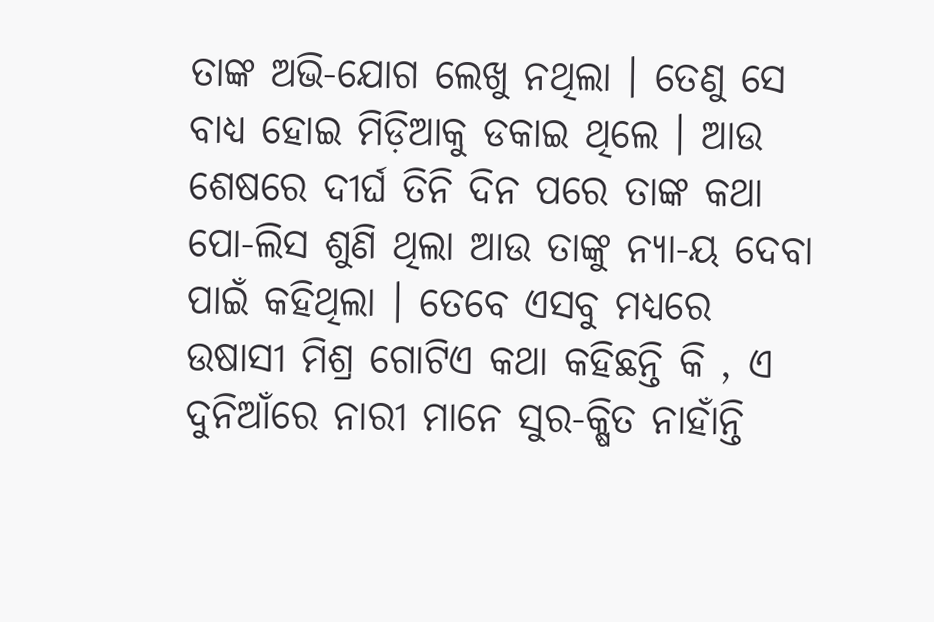ତାଙ୍କ ଅଭି-ଯୋଗ ଲେଖୁ ନଥିଲା । ତେଣୁ ସେ ବାଧ୍ୟ ହୋଇ ମିଡ଼ିଆକୁ ଡକାଇ ଥିଲେ । ଆଉ ଶେଷରେ ଦୀର୍ଘ ତିନି ଦିନ ପରେ ତାଙ୍କ କଥା ପୋ-ଲିସ ଶୁଣି ଥିଲା ଆଉ ତାଙ୍କୁ ନ୍ୟା-ୟ ଦେବା ପାଇଁ କହିଥିଲା । ତେବେ ଏସବୁ ମଧ୍ୟରେ ଉଷାସୀ ମିଶ୍ର ଗୋଟିଏ କଥା କହିଛନ୍ତି କି , ଏ ଦୁନିଆଁରେ ନାରୀ ମାନେ ସୁର-କ୍ଷିତ ନାହାଁନ୍ତି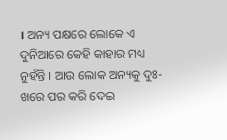। ଅନ୍ୟ ପକ୍ଷରେ ଲୋକେ ଏ ଦୁନିଆରେ କେହି କାହାର ମଧ୍ୟ ନୁହଁନ୍ତି । ଆଉ ଲୋକ ଅନ୍ୟକୁ ଦୁଃ-ଖରେ ପର କରି ଦେଇ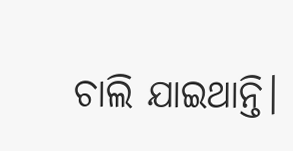ଚାଲି ଯାଇଥାନ୍ତି।